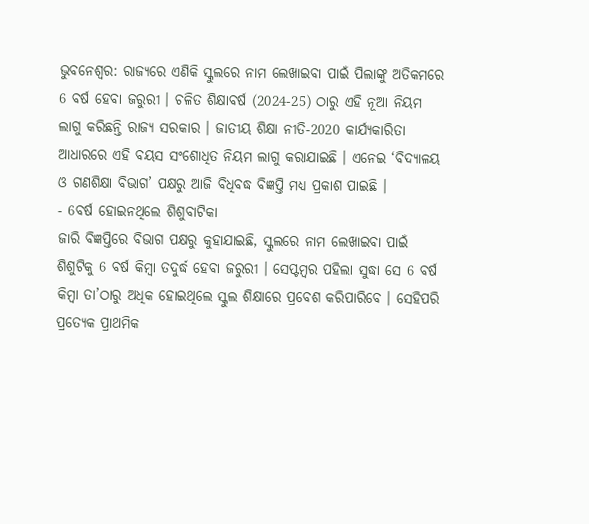ଭୁବନେଶ୍ବର: ରାଜ୍ୟରେ ଏଣିକି ସ୍କୁଲରେ ନାମ ଲେଖାଇବା ପାଇଁ ପିଲାଙ୍କୁ ଅତିକମରେ 6 ବର୍ଷ ହେବା ଜରୁରୀ । ଚଳିତ ଶିକ୍ଷାବର୍ଷ (2024-25) ଠାରୁ ଏହି ନୂଆ ନିୟମ ଲାଗୁ କରିଛନ୍ତି ରାଜ୍ୟ ସରକାର । ଜାତୀୟ ଶିକ୍ଷା ନୀତି-2020 କାର୍ଯ୍ୟକାରିତା ଆଧାରରେ ଏହି ବୟସ ସଂଶୋଧିତ ନିୟମ ଲାଗୁ କରାଯାଇଛି । ଏନେଇ ‘ବିଦ୍ୟାଳୟ ଓ ଗଣଶିକ୍ଷା ବିଭାଗ’ ପକ୍ଷରୁ ଆଜି ବିଧିବଦ୍ଧ ବିଜ୍ଞପ୍ତି ମଧ୍ୟ ପ୍ରକାଶ ପାଇଛି ।
- 6ବର୍ଷ ହୋଇନଥିଲେ ଶିଶୁବାଟିକା
ଜାରି ବିଜ୍ଞପ୍ତିରେ ବିଭାଗ ପକ୍ଷରୁ କୁହାଯାଇଛି, ସ୍କୁଲରେ ନାମ ଲେଖାଇବା ପାଇଁ ଶିଶୁଟିକୁ 6 ବର୍ଷ କିମ୍ବା ତଦୁର୍ଦ୍ଧ ହେବା ଜରୁରୀ । ସେପ୍ଟମ୍ବର ପହିଲା ସୁଦ୍ଧା ସେ 6 ବର୍ଷ କିମ୍ବା ତା’ଠାରୁ ଅଧିକ ହୋଇଥିଲେ ସ୍କୁଲ ଶିକ୍ଷାରେ ପ୍ରବେଶ କରିପାରିବେ । ସେହିପରି ପ୍ରତ୍ୟେକ ପ୍ରାଥମିକ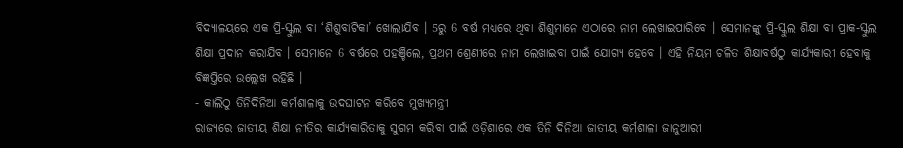ବିଦ୍ୟାଳୟରେ ଏକ ପ୍ରି-ସ୍କୁଲ ବା ‘ଶିଶୁବାଟିକା’ ଖୋଲାଯିବ । 5ରୁ 6 ବର୍ଷ ମଧ୍ୟରେ ଥିବା ଶିଶୁମାନେ ଏଠାରେ ନାମ ଲେଖାଇପାରିବେ । ସେମାନଙ୍କୁ ପ୍ରି-ସ୍କୁଲ ଶିକ୍ଷା ବା ପ୍ରାକ-ସ୍କୁଲ ଶିକ୍ଷା ପ୍ରଦାନ କରାଯିବ । ସେମାନେ 6 ବର୍ଷରେ ପହଞ୍ଚିଲେ, ପ୍ରଥମ ଶ୍ରେଣୀରେ ନାମ ଲେଖାଇବା ପାଇଁ ଯୋଗ୍ୟ ହେବେ । ଏହି ନିୟମ ଚଳିତ ଶିକ୍ଷାବର୍ଷଠୁ କାର୍ଯ୍ୟକାରୀ ହେବାକୁ ବିଜ୍ଞପ୍ତିରେ ଉଲ୍ଲେଖ ରହିଛି ।
- କାଲିଠୁ ତିନିଦିନିଆ କର୍ମଶାଳାକୁ ଉଦଘାଟନ କରିବେ ମୁଖ୍ୟମନ୍ତ୍ରୀ
ରାଜ୍ୟରେ ଜାତୀୟ ଶିକ୍ଷା ନୀତିର କାର୍ଯ୍ୟକାରିତାକୁ ସୁଗମ କରିବା ପାଇଁ ଓଡ଼ିଶାରେ ଏକ ତିନି ଦିନିଆ ଜାତୀୟ କର୍ମଶାଳା ଜାନୁଆରୀ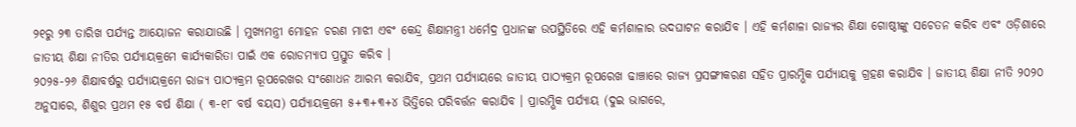୨୧ରୁ ୨୩ ତାରିଖ ପର୍ଯ୍ୟନ୍ତ ଆୟୋଜନ କରାଯାଉଛି । ମୁଖ୍ୟମନ୍ତ୍ରୀ ମୋହନ ଚରଣ ମାଝୀ ଏବଂ କେନ୍ଦ୍ର ଶିକ୍ଷାମନ୍ତ୍ରୀ ଧର୍ମେଦ୍ର ପ୍ରଧାନଙ୍କ ଉପସ୍ଥିତିରେ ଏହି କର୍ମଶାଳାର ଉଦଘାଟନ କରାଯିବ । ଏହି କର୍ମଶାଳା ରାଜ୍ୟର ଶିକ୍ଷା ଗୋଷ୍ଠୀଙ୍କୁ ସଚେତନ କରିବ ଏବଂ ଓଡ଼ିଶାରେ ଜାତୀୟ ଶିକ୍ଷା ନୀତିର ପର୍ଯ୍ୟାୟକ୍ରମେ କାର୍ଯ୍ୟକାରିତା ପାଇଁ ଏକ ରୋଡମ୍ୟାପ ପ୍ରସ୍ତୁତ କରିବ ।
୨୦୨୫-୨୬ ଶିକ୍ଷାବର୍ଷରୁ ପର୍ଯ୍ୟାୟକ୍ରମେ ରାଜ୍ୟ ପାଠ୍ୟକ୍ରମ ରୂପରେଖର ସଂଶୋଧନ ଆରମ୍ଭ କରାଯିବ, ପ୍ରଥମ ପର୍ଯ୍ୟାୟରେ ଜାତୀୟ ପାଠ୍ୟକ୍ରମ ରୂପରେଖ ଢାଞ୍ଚାରେ ରାଜ୍ୟ ପ୍ରସଙ୍ଗୀକରଣ ସହିତ ପ୍ରାରମ୍ଭିକ ପର୍ଯ୍ୟାୟକୁ ଗ୍ରହଣ କରାଯିବ । ଜାତୀୟ ଶିକ୍ଷା ନୀତି ୨୦୨୦ ଅନୁସାରେ, ଶିଶୁର ପ୍ରଥମ ୧୫ ବର୍ଷ ଶିକ୍ଷା ( ୩-୧୮ ବର୍ଷ ବୟସ) ପର୍ଯ୍ୟାୟକ୍ରମେ ୫+୩+୩+୪ ଭିତ୍ତିରେ ପରିବର୍ତ୍ତନ କରାଯିବ । ପ୍ରାରମ୍ଭିକ ପର୍ଯ୍ୟାୟ (ଦୁଇ ଭାଗରେ,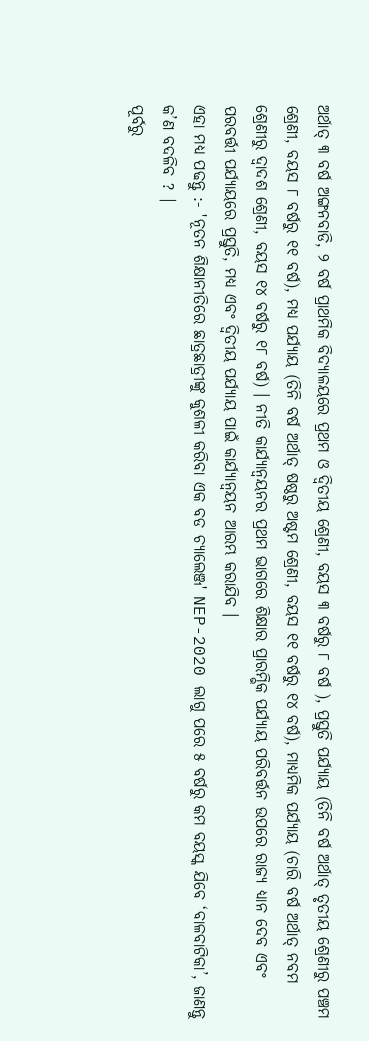ଅର୍ଥାତ୍ ୩ ବର୍ଷ ଅଙ୍ଗନବାଡି, ୨ ବର୍ଷ ପ୍ରାଥମିକ ବିଦ୍ୟାଳୟରେ ପ୍ରଥମ ଓ ଦ୍ବିତୀୟ ଶ୍ରେଣୀ, ବୟସ ୩ ବର୍ଷରୁ ୮ ବର୍ଷ ), ପ୍ରସ୍ତୁତି ପର୍ଯ୍ୟାୟ (ତିନି ବର୍ଷ ଅର୍ଥାତ୍ ତୃତୀୟ ଶ୍ରେଣୀରୁ ପଞ୍ଚମ ଶ୍ରେଣୀ, ବୟସ ୮ ବର୍ଷରୁ ୧୧ ବର୍ଷ), ମଧ୍ୟ ପର୍ଯ୍ୟାୟ (ତିନି ବର୍ଷ ଅର୍ଥାତ୍ ଷଷ୍ଠରୁ ଅଷ୍ଟମ ଶ୍ରେଣୀ, ବୟସ ୧୧ ବର୍ଷରୁ ୧୪ ବର୍ଷ), ମାଧ୍ୟମିକ ପର୍ଯ୍ୟାୟ (ଚାରି ବର୍ଷ ଅର୍ଥାତ୍ ନବମ ଶ୍ରେଣୀରୁ ଦ୍ବାଦଶ ଶ୍ରେଣୀ, ବୟସ ୧୪ ବର୍ଷରୁ ୧୮ ବର୍ଷ) । ନୀତି କାର୍ଯ୍ୟାନ୍ୱୟନର ପ୍ରଥମ ଭାଗରେ ଶିକ୍ଷାର ପ୍ରାରମ୍ଭିକ ପର୍ଯ୍ୟାୟ ପରିବର୍ତ୍ତନ ଉପରେ ରାଜ୍ୟ ଧ୍ୟାନ ଦେବ ଏବଂ ପରବର୍ତ୍ତୀ ପର୍ଯ୍ୟାୟରେ ପ୍ରସ୍ତୁତି, ମଧ୍ୟ ଏବଂ ଦ୍ୱିତୀୟ ପର୍ଯ୍ୟାୟ ପାଇଁ କାର୍ଯ୍ୟାନ୍ୱୟନ ଆରମ୍ଭ କରାଯିବ ।
ଏହା ମଧ୍ୟ ପଢନ୍ତୁ :- 'ନୂତନ ଶିକ୍ଷାନୀତିରେ ଛାତ୍ରଛାତ୍ରୀଙ୍କୁ କୁଶଳୀ କରିବା ଏକ ବଡ ଚ୍ୟାଲେଞ୍ଜ' NEP-2020 ଲାଗୁ ପରେ ୫ ବର୍ଷରୁ କମ ବୟସ୍କ ଯିବେ ‘ବାଳବାଟିକା’, ଜାଣନ୍ତୁ କ’ଣ ବଦଳିବ ? |
ପୂର୍ବରୁ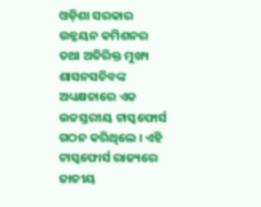ଓଡ଼ିଶା ସରକାର ଉନ୍ନୟନ କମିଶନର ତଥା ଅତିରିକ୍ତ ମୁଖ୍ୟ ଶାସନସଚିବଙ୍କ ଅଧ୍ୟକ୍ଷତାରେ ଏକ ଉଚ୍ଚସ୍ତରୀୟ ଟାସ୍କଫୋର୍ସ ଗଠନ କରିଥିଲେ । ଏହି ଟାସ୍କଫୋର୍ସ ରାଜ୍ୟରେ ଜାତୀୟ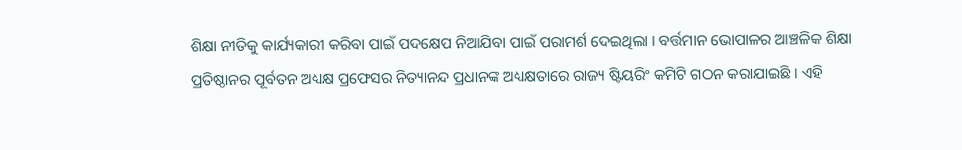ଶିକ୍ଷା ନୀତିକୁ କାର୍ଯ୍ୟକାରୀ କରିବା ପାଇଁ ପଦକ୍ଷେପ ନିଆଯିବା ପାଇଁ ପରାମର୍ଶ ଦେଇଥିଲା । ବର୍ତ୍ତମାନ ଭୋପାଳର ଆଞ୍ଚଳିକ ଶିକ୍ଷା ପ୍ରତିଷ୍ଠାନର ପୂର୍ବତନ ଅଧ୍ୟକ୍ଷ ପ୍ରଫେସର ନିତ୍ୟାନନ୍ଦ ପ୍ରଧାନଙ୍କ ଅଧ୍ୟକ୍ଷତାରେ ରାଜ୍ୟ ଷ୍ଟିୟରିଂ କମିଟି ଗଠନ କରାଯାଇଛି । ଏହି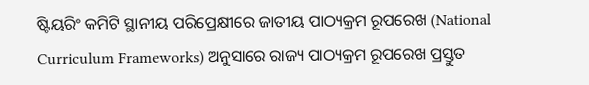ଷ୍ଟିୟରିଂ କମିଟି ସ୍ଥାନୀୟ ପରିପ୍ରେକ୍ଷୀରେ ଜାତୀୟ ପାଠ୍ୟକ୍ରମ ରୂପରେଖ (National Curriculum Frameworks) ଅନୁସାରେ ରାଜ୍ୟ ପାଠ୍ୟକ୍ରମ ରୂପରେଖ ପ୍ରସ୍ତୁତ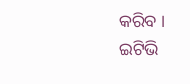କରିବ ।
ଇଟିଭି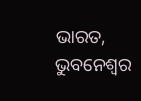ଭାରତ, ଭୁବନେଶ୍ବର